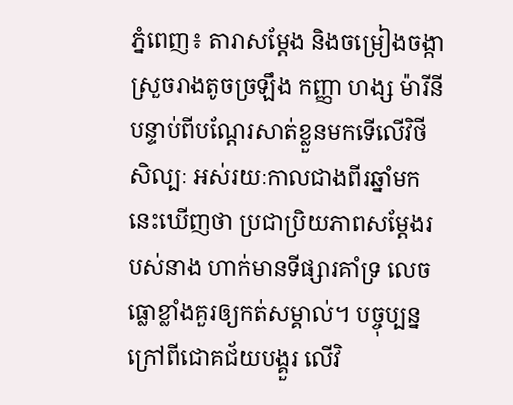ភ្នំពេញ៖ តារាសម្តែង និងចម្រៀងចង្កាស្រួចរាងតូចច្រឡឹង កញ្ញា ហង្ស ម៉ារីនី បន្ទាប់ពីបណ្តែរសាត់ខ្លួនមកទើលើវិថីសិល្បៈ អស់រយៈកាលជាងពីរឆ្នាំមកនេះឃើញថា ប្រជាប្រិយភាពសម្តែងរបស់នាង ហាក់មានទីផ្សារគាំទ្រ លេចធ្លោខ្លាំងគួរឲ្យកត់សម្គាល់។ បច្ចុប្បន្នក្រៅពីជោគជ័យបង្គួរ លើវិ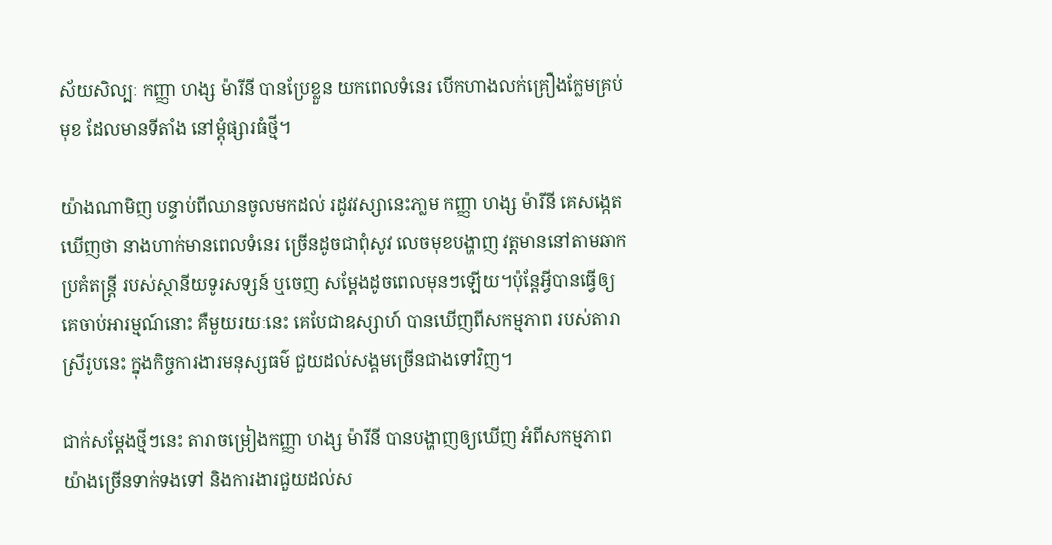ស័យសិល្បៈ កញ្ញា ហង្ស ម៉ារីនី បានប្រែខ្លួន យកពេលទំនេរ បើកហាងលក់គ្រឿងក្លែមគ្រប់មុខ ដែលមានទីតាំង នៅម្តុំផ្សារធំថ្មី។

យ៉ាងណាមិញ បន្ទាប់ពីឈានចូលមកដល់ រដូវវស្សានេះភា្លម កញ្ញា ហង្ស ម៉ារីនី គេសង្កេតឃើញថា នាងហាក់មានពេលទំនេរ ច្រើនដូចជាពុំសូវ លេចមុខបង្ហាញ វត្តមាននៅតាមឆាកប្រគំតន្រ្តី របស់ស្ថានីយទូរសទ្សន៍ ឬចេញ សម្តែងដូចពេលមុនៗឡើយ។ប៉ុន្តែអ្វីបានធ្វើឲ្យគេចាប់អារម្មណ៍នោះ គឺមួយរយៈនេះ គេបែជាឧស្សាហ៍ បានឃើញពីសកម្មភាព របស់តារាស្រីរូបនេះ ក្នុងកិច្ចការងារមនុស្សធម៌ ជួយដល់សង្គមច្រើនជាងទៅវិញ។

ជាក់សម្តែងថ្មីៗនេះ តារាចម្រៀងកញ្ញា ហង្ស ម៉ារីនី បានបង្ហាញឲ្យឃើញ អំពីសកម្មភាពយ៉ាងច្រើនទាក់ទងទៅ និងការងារជួយដល់ស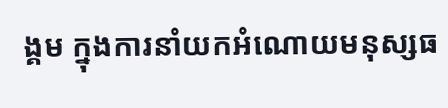ង្គម ក្នុងការនាំយកអំណោយមនុស្សធ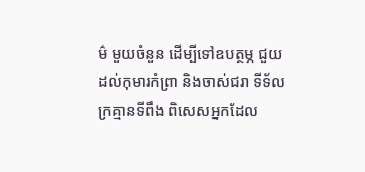ម៌ មួយចំនួន ដើម្បីទៅឧបត្ថម្ភ ជួយដល់កុមារកំព្រា និងចាស់ជរា ទីទ័លក្រគ្មានទីពឹង ពិសេសអ្នកដែល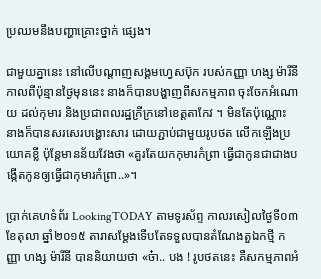ប្រឈមនឹងបញ្ហាគ្រោះថ្នាក់ ផ្សេង។

ជាមួយគ្នានេះ នៅលើបណ្តាញសង្គមហ្វេសប៊ុក របស់កញ្ញា ហង្ស ម៉ារីនី កាលពីប៉ុន្មានថ្ងៃមុននេះ នាងក៏បានបង្ហាញពីសកម្មភាព ចុះចែកអំណោយ ដល់កុមារ និងប្រជាពលរដ្ឋក្រីក្រនៅខេត្តតាកែវ ។ មិនតែប៉ុណ្ណោះ នាងក៏បានសរសេរបង្ហោះសារ ដោយភ្ជាប់ជាមួយរូបថត លើកឡើងប្រយោគខ្លី ប៉ុន្តែមានន័យវែងថា «គួរតែយកកុមារកំព្រា ធ្វើជាកូនជាជាងបង្កើតកូនឲ្យធ្វើជាកុមារកំព្រា..»។

ប្រាក់គេហទំព័រ LookingTODAY តាមទូរស័ព្ទ កាលរសៀលថ្ងៃទី០៣ ខែតុលា ឆ្នាំ២០១៥ តារាសម្ដែងទើបតែទទួលបានតំណែងតួឯកថ្មី កញ្ញា ហង្ស ម៉ារីនី បាននិយាយថា «ច៎ា.. បង ! រូបថតនេះ គឺសកម្មភាពអំ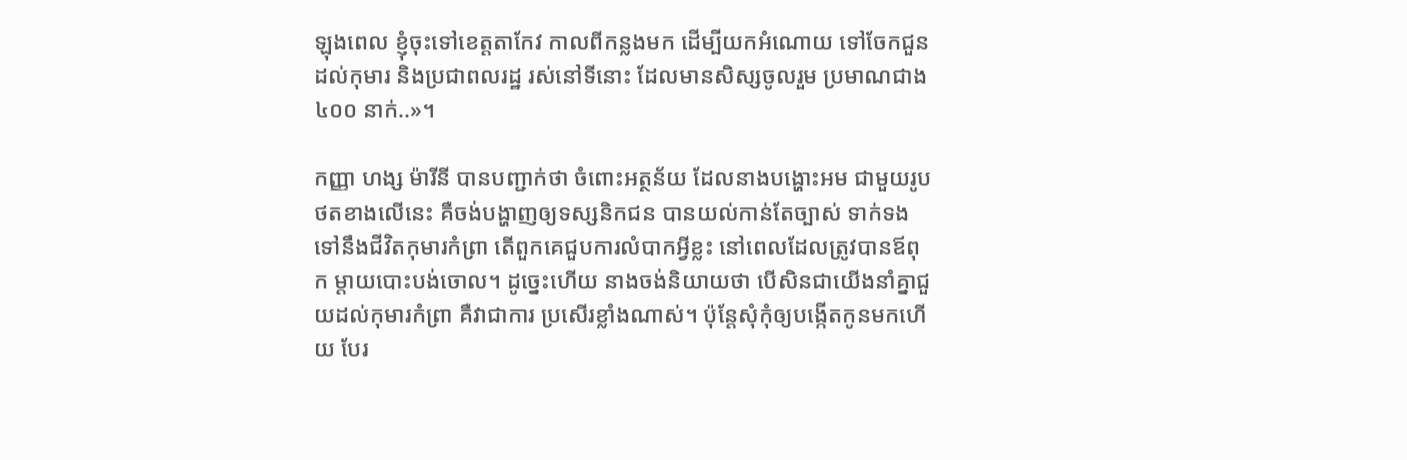ឡុងពេល ខ្ញុំចុះទៅខេត្តតាកែវ កាលពីកន្លងមក ដើម្បីយកអំណោយ ទៅចែកជួនដល់កុមារ និងប្រជាពលរដ្ឋ រស់នៅទីនោះ ដែលមានសិស្សចូលរួម ប្រមាណជាង៤០០ នាក់..»។

កញ្ញា ហង្ស ម៉ារីនី បានបញ្ជាក់ថា ចំពោះអត្ថន័យ ដែលនាងបង្ហោះអម ជាមួយរូបថតខាងលើនេះ គឺចង់បង្ហាញឲ្យទស្សនិកជន បានយល់កាន់តែច្បាស់ ទាក់ទង ទៅនឹងជីវិតកុមារកំព្រា តើពួកគេជួបការលំបាកអ្វីខ្លះ នៅពេលដែលត្រូវបានឪពុក ម្តាយបោះបង់ចោល។ ដូច្នេះហើយ នាងចង់និយាយថា បើសិនជាយើងនាំគ្នាជួយដល់កុមារកំព្រា គឺវាជាការ ប្រសើរខ្លាំងណាស់។ ប៉ុន្តែសុំកុំឲ្យបង្កើតកូនមកហើយ បែរ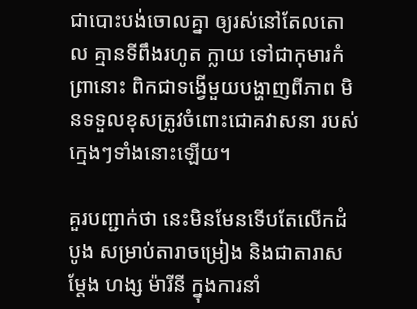ជាបោះបង់ចោលគ្នា ឲ្យរស់នៅតែលតោល គ្មានទីពឹងរហូត ក្លាយ ទៅជាកុមារកំព្រានោះ ពិកជាទង្វើមួយបង្ហាញពីភាព មិនទទួលខុសត្រូវចំពោះជោគវាសនា របស់ក្មេងៗទាំងនោះឡើយ។

គួរបញ្ជាក់ថា នេះមិនមែនទើបតែលើកដំបូង សម្រាប់តារាចម្រៀង និងជាតារាសម្ដែង ហង្ស ម៉ារីនី ក្នុងការនាំ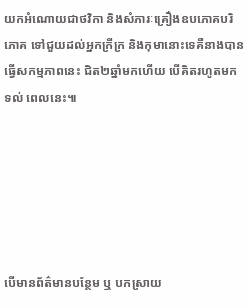យកអំណោយជាថវិកា និងសំភារៈគ្រឿងឧបភោគបរិភោគ ទៅជួយដល់អ្នកក្រីក្រ និងកុមានោះទេគឺនាងបានធ្វើសកម្មភាពនេះ ជិត២ឆ្នាំមកហើយ បើគិតរហូតមកទល់ ពេលនេះ៕






បើមានព័ត៌មានបន្ថែម ឬ បកស្រាយ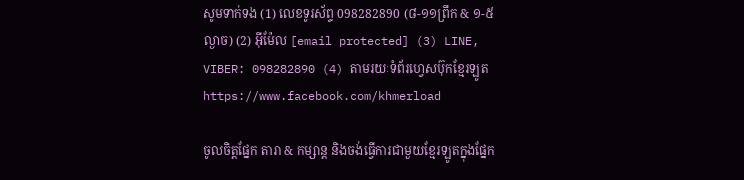សូមទាក់ទង (1) លេខទូរស័ព្ទ 098282890 (៨-១១ព្រឹក & ១-៥ល្ងាច) (2) អ៊ីម៉ែល [email protected] (3) LINE, VIBER: 098282890 (4) តាមរយៈទំព័រហ្វេសប៊ុកខ្មែរឡូត https://www.facebook.com/khmerload

ចូលចិត្តផ្នែក តារា & កម្សាន្ដ និងចង់ធ្វើការជាមួយខ្មែរឡូតក្នុងផ្នែក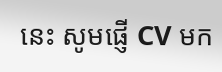នេះ សូមផ្ញើ CV មក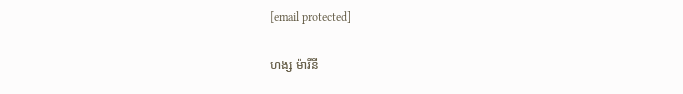[email protected]

ហង្ស ម៉ារីនី